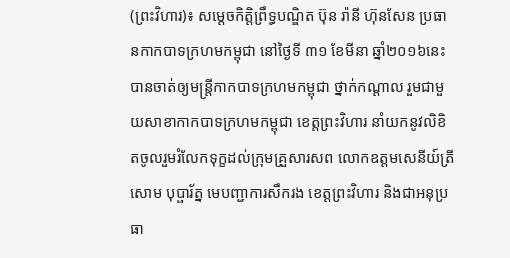(ព្រះវិហារ)៖ សម្ដេចកិត្តិព្រឹទ្ធបណ្ឌិត ប៊ុន រ៉ានី ហ៊ុនសែន ប្រធានកាកបាទក្រហមកម្ពុជា នៅថ្ងៃទី ៣១ ខែមីនា ឆ្នាំ២០១៦នេះ បានចាត់ឲ្យមន្ត្រីកាកបាទក្រហមកម្ពុជា ថ្នាក់កណ្ដាល រួមជាមួយសាខាកាកបាទក្រហមកម្ពុជា ខេត្តព្រះវិហារ នាំយកនូវលិខិតចូលរួមរំលែកទុក្ខដល់ក្រុមគ្រួសារសព លោកឧត្តមសេនីយ៍ត្រី សោម បុប្ផារ័ត្ន មេបញ្ជាការសឹករង ខេត្តព្រះវិហារ និងជាអនុប្រធា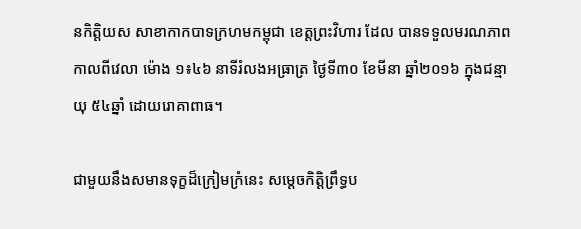នកិត្តិយស សាខាកាកបាទក្រហមកម្ពុជា ខេត្តព្រះវិហារ ដែល បានទទួលមរណភាព កាលពីវេលា ម៉ោង ១៖៤៦ នាទីរំលងអធ្រាត្រ ថ្ងៃទី៣០ ខែមីនា ឆ្នាំ២០១៦ ក្នុងជន្មាយុ ៥៤ឆ្នាំ ដោយរោគាពាធ។

ជាមួយនឹងសមានទុក្ខដ៏ក្រៀមក្រំនេះ សម្តេចកិត្តិព្រឹទ្ធប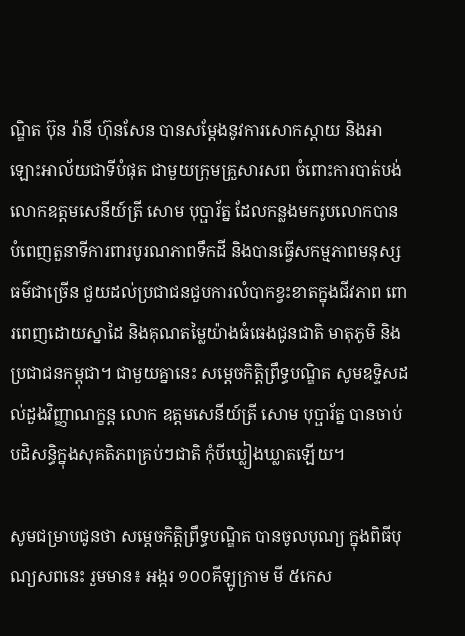ណ្ឌិត ប៊ុន រ៉ានី ហ៊ុនសែន បានសម្តែងនូវការសោកស្ដាយ និងអាឡោះអាល័យជាទីបំផុត ជាមួយក្រុមគ្រួសារសព ចំពោះការបាត់បង់  លោកឧត្តមសេនីយ៍ត្រី សោម បុប្ផារ័ត្ន ដែលកន្លងមករូបលោកបាន បំពេញតួនាទីការពារបូរណភាពទឹកដី និងបានធ្វើសកម្មភាពមនុស្សធម៌ជាច្រើន ជួយដល់ប្រជាជនជួបការលំបាកខ្វះខាតក្នុងជីវភាព ពោរពេញដោយស្នាដៃ និងគុណតម្លៃយ៉ាងធំធេងជូនជាតិ មាតុភូមិ និងប្រជាជនកម្ពុជា។ ជាមួយគ្នានេះ សម្ដេចកិត្តិព្រឹទ្ធបណ្ឌិត សូមឧទ្ទិសដល់ដួងវិញ្ញាណក្ខន្ត លោក ឧត្តមសេនីយ៍ត្រី សោម បុប្ផារ័ត្ន បានចាប់បដិសន្ធិក្នុងសុគតិភពគ្រប់ៗជាតិ កុំបីឃ្លៀងឃ្លាតឡើយ។

សូមជម្រាបជូនថា សម្ដេចកិត្តិព្រឹទ្ធបណ្ឌិត បានចូលបុណ្យ ក្នុងពិធីបុណ្យសពនេះ រួមមាន៖ អង្ករ ១០០គីឡូក្រាម មី ៥កេស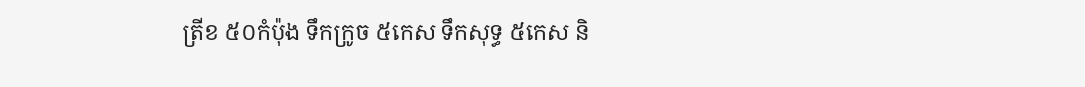ត្រីខ ៥០កំប៉ុង ទឹកក្រូច ៥កេស ទឹកសុទ្ធ ៥កេស និ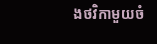ងថវិកាមួយចំ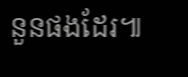នួនផងដែរ៕